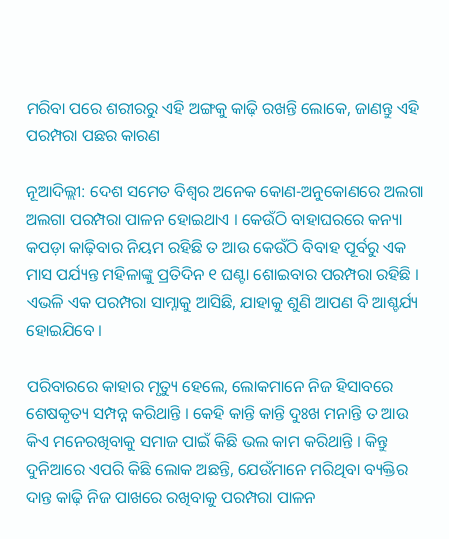ମରିବା ପରେ ଶରୀରରୁ ଏହି ଅଙ୍ଗକୁ କାଢ଼ି ରଖନ୍ତି ଲୋକେ, ଜାଣନ୍ତୁ ଏହି ପରମ୍ପରା ପଛର କାରଣ

ନୂଆଦିଲ୍ଲୀ: ଦେଶ ସମେତ ବିଶ୍ୱର ଅନେକ କୋଣ-ଅନୁକୋଣରେ ଅଲଗା ଅଲଗା ପରମ୍ପରା ପାଳନ ହୋଇଥାଏ । କେଉଁଠି ବାହାଘରରେ କନ୍ୟା କପଡ଼ା କାଢ଼ିବାର ନିୟମ ରହିଛି ତ ଆଉ କେଉଁଠି ବିବାହ ପୂର୍ବରୁ ଏକ ମାସ ପର୍ଯ୍ୟନ୍ତ ମହିଳାଙ୍କୁ ପ୍ରତିଦିନ ୧ ଘଣ୍ଟା ଶୋଇବାର ପରମ୍ପରା ରହିଛି । ଏଭଳି ଏକ ପରମ୍ପରା ସାମ୍ନାକୁ ଆସିଛି, ଯାହାକୁ ଶୁଣି ଆପଣ ବି ଆଶ୍ଚର୍ଯ୍ୟ ହୋଇଯିବେ ।

ପରିବାରରେ କାହାର ମୃତ୍ୟୁ ହେଲେ, ଲୋକମାନେ ନିଜ ହିସାବରେ ଶେଷକୃତ୍ୟ ସମ୍ପନ୍ନ କରିଥାନ୍ତି । କେହି କାନ୍ତି କାନ୍ତି ଦୁଃଖ ମନାନ୍ତି ତ ଆଉ କିଏ ମନେରଖିବାକୁ ସମାଜ ପାଇଁ କିଛି ଭଲ କାମ କରିଥାନ୍ତି । କିନ୍ତୁ ଦୁନିଆରେ ଏପରି କିଛି ଲୋକ ଅଛନ୍ତି, ଯେଉଁମାନେ ମରିଥିବା ବ୍ୟକ୍ତିର ଦାନ୍ତ କାଢ଼ି ନିଜ ପାଖରେ ରଖିବାକୁ ପରମ୍ପରା ପାଳନ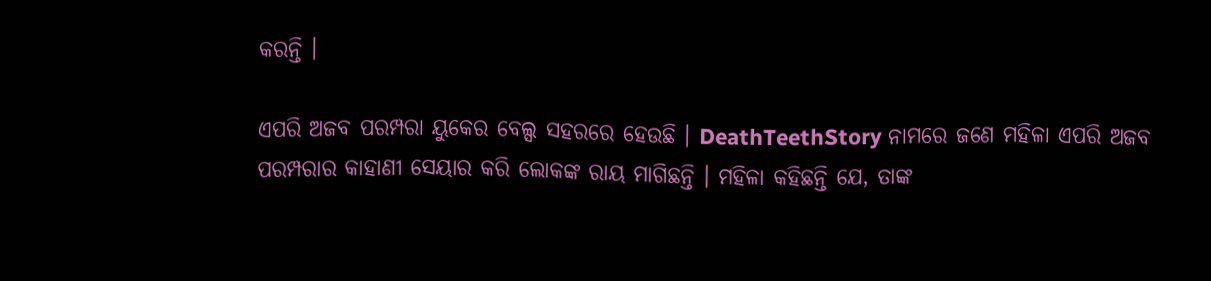କରନ୍ତି ।

ଏପରି ଅଜବ ପରମ୍ପରା ୟୁକେର ବେଲ୍ସ ସହରରେ ହେଉଛି । DeathTeethStory ନାମରେ ଜଣେ ମହିଳା ଏପରି ଅଜବ ପରମ୍ପରାର କାହାଣୀ ସେୟାର କରି ଲୋକଙ୍କ ରାୟ ମାଗିଛନ୍ତି । ମହିଳା କହିଛନ୍ତି ଯେ, ତାଙ୍କ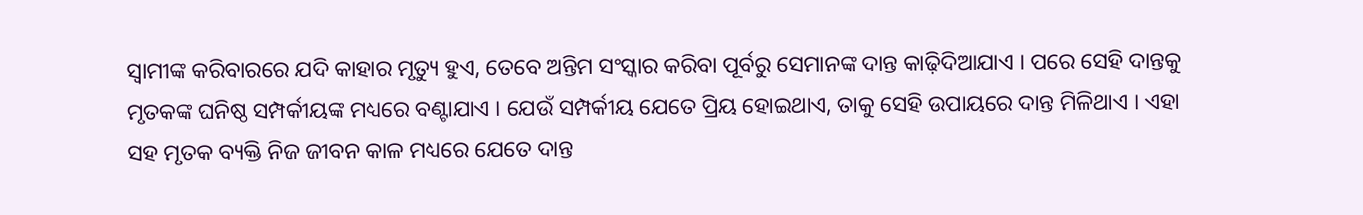ସ୍ୱାମୀଙ୍କ କରିବାରରେ ଯଦି କାହାର ମୃତ୍ୟୁ ହୁଏ, ତେବେ ଅନ୍ତିମ ସଂସ୍କାର କରିବା ପୂର୍ବରୁ ସେମାନଙ୍କ ଦାନ୍ତ କାଢ଼ିଦିଆଯାଏ । ପରେ ସେହି ଦାନ୍ତକୁ ମୃତକଙ୍କ ଘନିଷ୍ଠ ସମ୍ପର୍କୀୟଙ୍କ ମଧ୍ୟରେ ବଣ୍ଟାଯାଏ । ଯେଉଁ ସମ୍ପର୍କୀୟ ଯେତେ ପ୍ରିୟ ହୋଇଥାଏ, ତାକୁ ସେହି ଉପାୟରେ ଦାନ୍ତ ମିଳିଥାଏ । ଏହା ସହ ମୃତକ ବ୍ୟକ୍ତି ନିଜ ଜୀବନ କାଳ ମଧ୍ୟରେ ଯେତେ ଦାନ୍ତ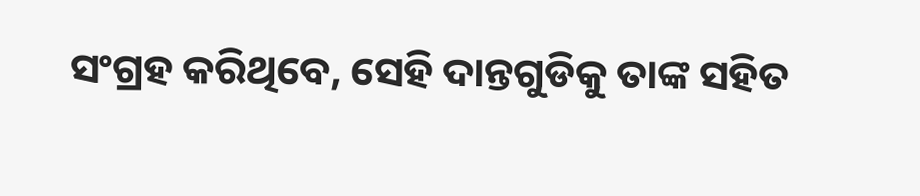ସଂଗ୍ରହ କରିଥିବେ, ସେହି ଦାନ୍ତଗୁଡିକୁ ତାଙ୍କ ସହିତ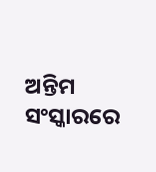ଅନ୍ତିମ ସଂସ୍କାରରେ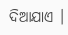ଦିଆଯାଏ ।